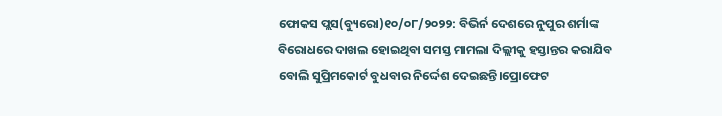ଫୋକସ ପ୍ଲସ(ବ୍ୟୁରୋ)୧୦/୦୮/୨୦୨୨: ବିଭିର୍ନ ଦେଶରେ ନୁପୁର ଶର୍ମାଙ୍କ ବିରୋଧରେ ଦାଖଲ ହୋଇଥିବା ସମସ୍ତ ମାମଲା ଦିଲ୍ଲୀକୁ ହସ୍ତାନ୍ତର କରାଯିବ ବୋଲି ସୁପ୍ରିମକୋର୍ଟ ବୁଧବାର ନିର୍ଦ୍ଦେଶ ଦେଇଛନ୍ତି।ପ୍ରୋଫେଟ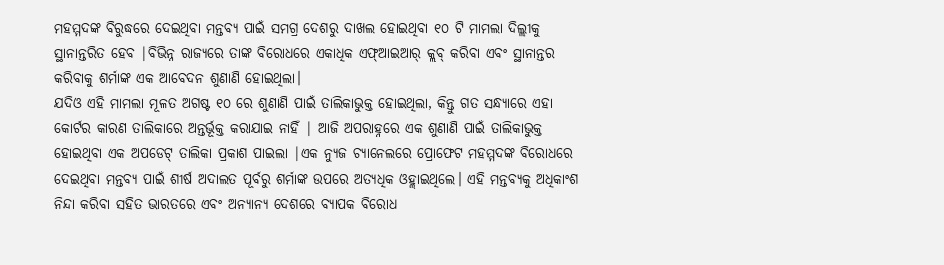ମହମ୍ମଦଙ୍କ ବିରୁଦ୍ଧରେ ଦେଇଥିବା ମନ୍ତବ୍ୟ ପାଇଁ ସମଗ୍ର ଦେଶରୁ ଦାଖଲ ହୋଇଥିବା ୧୦ ଟି ମାମଲା ଦିଲ୍ଲୀକୁ ସ୍ଥାନାନ୍ତରିତ ହେବ |ବିଭିନ୍ନ ରାଜ୍ୟରେ ତାଙ୍କ ବିରୋଧରେ ଏକାଧିକ ଏଫ୍ଆଇଆର୍ କ୍ଲବ୍ କରିବା ଏବଂ ସ୍ଥାନାନ୍ତର କରିବାକୁ ଶର୍ମାଙ୍କ ଏକ ଆବେଦନ ଶୁଣାଣି ହୋଇଥିଲା।
ଯଦିଓ ଏହି ମାମଲା ମୂଳତ ଅଗଷ୍ଟ ୧୦ ରେ ଶୁଣାଣି ପାଇଁ ତାଲିକାଭୁକ୍ତ ହୋଇଥିଲା, କିନ୍ତୁ ଗତ ସନ୍ଧ୍ୟାରେ ଏହା କୋର୍ଟର କାରଣ ତାଲିକାରେ ଅନ୍ତର୍ଭୂକ୍ତ କରାଯାଇ ନାହିଁ | ଆଜି ଅପରାହ୍ନରେ ଏକ ଶୁଣାଣି ପାଇଁ ତାଲିକାଭୁକ୍ତ ହୋଇଥିବା ଏକ ଅପଡେଟ୍ ତାଲିକା ପ୍ରକାଶ ପାଇଲା |ଏକ ନ୍ୟୁଜ ଚ୍ୟାନେଲରେ ପ୍ରୋଫେଟ ମହମ୍ମଦଙ୍କ ବିରୋଧରେ ଦେଇଥିବା ମନ୍ତବ୍ୟ ପାଇଁ ଶୀର୍ଷ ଅଦାଲତ ପୂର୍ବରୁ ଶର୍ମାଙ୍କ ଉପରେ ଅତ୍ୟଧିକ ଓହ୍ଲାଇଥିଲେ। ଏହି ମନ୍ତବ୍ୟକୁ ଅଧିକାଂଶ ନିନ୍ଦା କରିବା ସହିତ ଭାରତରେ ଏବଂ ଅନ୍ୟାନ୍ୟ ଦେଶରେ ବ୍ୟାପକ ବିରୋଧ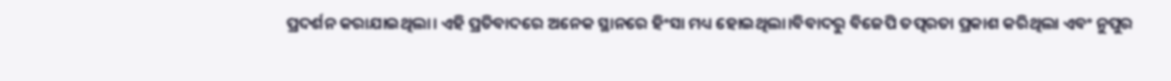ପ୍ରଦର୍ଶନ କରାଯାଇଥିଲା। ଏହି ପ୍ରତିବାଦରେ ଅନେକ ସ୍ଥାନରେ ହିଂସା ମଧ୍ୟ ହୋଇଥିଲା।ବିବାଦରୁ ବିଜେପି ତତ୍ପରତା ପ୍ରକାଶ କରିଥିଲା ଏବଂ ନୁପୁର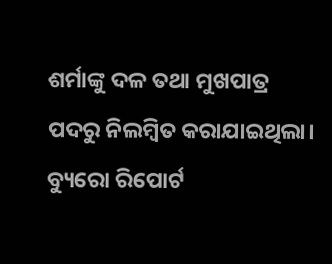ଶର୍ମାଙ୍କୁ ଦଳ ତଥା ମୁଖପାତ୍ର ପଦରୁ ନିଲମ୍ବିତ କରାଯାଇଥିଲା।
ବ୍ୟୁରୋ ରିପୋର୍ଟ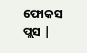ଫୋକସ ପ୍ଲସ |